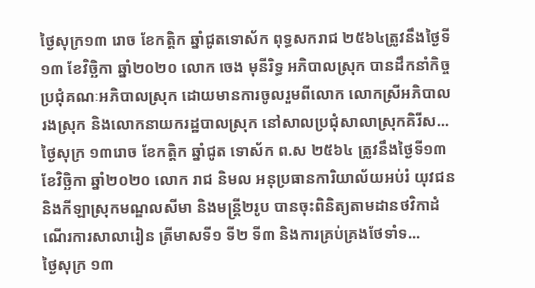ថ្ងៃសុក្រ១៣ រោច ខែកត្តិក ឆ្នាំជូតទោស័ក ពុទ្ធសករាជ ២៥៦៤ត្រូវនឹងថ្ងៃទី១៣ ខែវិច្ឆិកា ឆ្នាំ២០២០ លោក ចេង មុនីរិទ្ធ អភិបាលស្រុក បានដឹកនាំកិច្ចប្រជុំគណៈអភិបាលស្រុក ដោយមានការចូលរួមពីលោក លោកស្រីអភិបាលរងស្រុក និងលោកនាយករដ្ឋបាលស្រុក នៅសាលប្រជុំសាលាស្រុកគិរីស...
ថ្ងៃសុក្រ ១៣រោច ខែកត្តិក ឆ្នាំជូត ទោស័ក ព.ស ២៥៦៤ ត្រូវនឹងថ្ងៃទី១៣ ខែវិច្ឆិកា ឆ្នាំ២០២០ លោក រាជ និមល អនុប្រធានការិយាល័យអប់រំ យុវជន និងកីឡាស្រុកមណ្ឌលសីមា និងមន្ត្រី២រូប បានចុះពិនិត្យតាមដានថវិកាដំណើរការសាលារៀន ត្រីមាសទី១ ទី២ ទី៣ និងការគ្រប់គ្រងថែទាំទ...
ថ្ងៃសុក្រ ១៣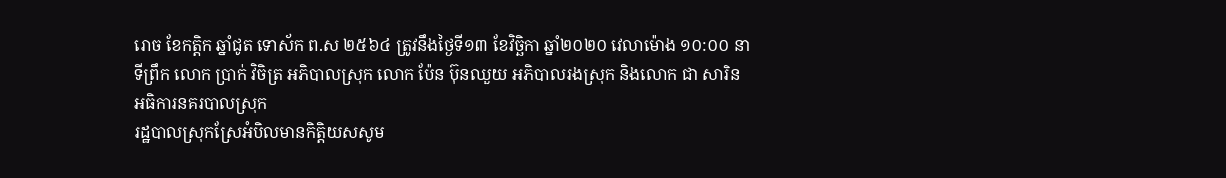រោច ខែកត្តិក ឆ្នាំជូត ទោស័ក ព.ស ២៥៦៤ ត្រូវនឹងថ្ងៃទី១៣ ខែវិច្ឆិកា ឆ្នាំ២០២០ វេលាម៉ោង ១០:០០ នាទីព្រឹក លោក ប្រាក់ វិចិត្រ អភិបាលស្រុក លោក ប៉ែន ប៊ុនឈួយ អភិបាលរងស្រុក និងលោក ជា សារិន អធិការនគរបាលស្រុក
រដ្ឋបាលស្រុកស្រែអំបិលមានកិត្តិយសសូម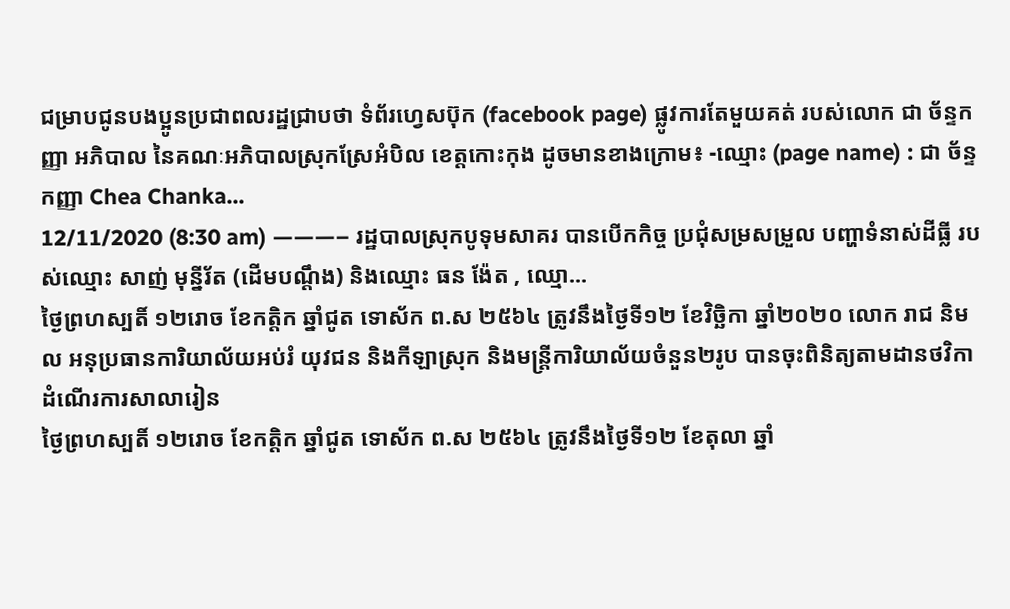ជម្រាបជូនបងប្អូនប្រជាពលរដ្ឋជ្រាបថា ទំព័រហ្វេសប៊ុក (facebook page) ផ្លូវការតែមួយគត់ របស់លោក ជា ច័ន្ទកញ្ញា អភិបាល នៃគណៈអភិបាលស្រុកស្រែអំបិល ខេត្តកោះកុង ដូចមានខាងក្រោម៖ -ឈ្មោះ (page name) : ជា ច័ន្ទកញ្ញា Chea Chanka...
12/11/2020 (8:30 am) ———– រដ្ឋបាលស្រុកបូទុមសាគរ បានបើកកិច្ច ប្រជុំសម្រសម្រួល បញ្ហាទំនាស់ដីធ្លី របស់ឈ្មោះ សាញ់ មុន្នីរ័ត (ដើមបណ្តឹង) និងឈ្មោះ ធន ង៉ែត , ឈ្មោ...
ថ្ងៃព្រហស្បតិ៍ ១២រោច ខែកត្តិក ឆ្នាំជូត ទោស័ក ព.ស ២៥៦៤ ត្រូវនឹងថ្ងៃទី១២ ខែវិច្ឆិកា ឆ្នាំ២០២០ លោក រាជ និមល អនុប្រធានការិយាល័យអប់រំ យុវជន និងកីឡាស្រុក និងមន្ត្រីការិយាល័យចំនួន២រូប បានចុះពិនិត្យតាមដានថវិកា ដំណើរការសាលារៀន
ថ្ងៃព្រហស្បតិ៍ ១២រោច ខែកត្តិក ឆ្នាំជូត ទោស័ក ព.ស ២៥៦៤ ត្រូវនឹងថ្ងៃទី១២ ខែតុលា ឆ្នាំ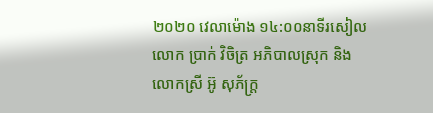២០២០ វេលាម៉ោង ១៤:០០នាទីរសៀល លោក ប្រាក់ វិចិត្រ អភិបាលស្រុក និងលោកស្រី អ៊ូ សុភ័ក្រ្ត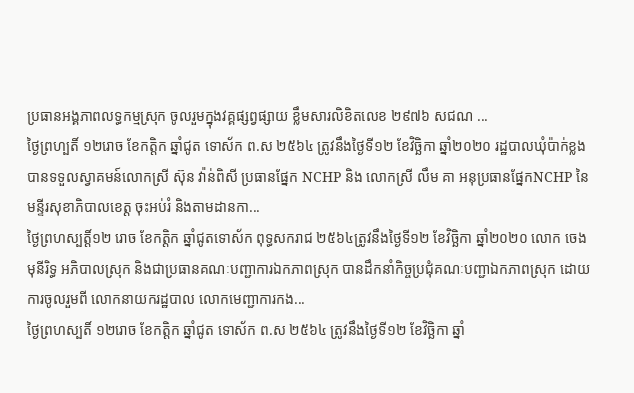ប្រធានអង្គភាពលទ្ធកម្មស្រុក ចូលរួមក្នុងវគ្គផ្សព្វផ្សាយ ខ្លឹមសារលិខិតលេខ ២៩៧៦ សជណ ...
ថ្ងៃព្រហ្បតិ៍ ១២រោច ខែកត្តិក ឆ្នាំជូត ទោស័ក ព.ស ២៥៦៤ ត្រូវនឹងថ្ងៃទី១២ ខែវិច្ឆិកា ឆ្នាំ២០២០ រដ្ឋបាលឃុំប៉ាក់ខ្លង បានទទួលស្វាគមន៍លោកស្រី ស៊ុន វ៉ាន់ពិសី ប្រធានផ្នែក NCHP និង លោកស្រី លឹម គា អនុប្រធានផ្នែកNCHP នៃមន្ទីរសុខាភិបាលខេត្ត ចុះអប់រំ និងតាមដានកា...
ថ្ងៃព្រហស្បត្តិ៍១២ រោច ខែកត្តិក ឆ្នាំជូតទោស័ក ពុទ្ធសករាជ ២៥៦៤ត្រូវនឹងថ្ងៃទី១២ ខែវិច្ឆិកា ឆ្នាំ២០២០ លោក ចេង មុនីរិទ្ធ អភិបាលស្រុក និងជាប្រធានគណៈបញ្ជាការឯកភាពស្រុក បានដឹកនាំកិច្ចប្រជុំគណៈបញ្ជាឯកភាពស្រុក ដោយការចូលរួមពី លោកនាយករដ្ឋបាល លោកមេញ្ជាការកង...
ថ្ងៃព្រហស្បតិ៍ ១២រោច ខែកត្តិក ឆ្នាំជូត ទោស័ក ព.ស ២៥៦៤ ត្រូវនឹងថ្ងៃទី១២ ខែវិច្ឆិកា ឆ្នាំ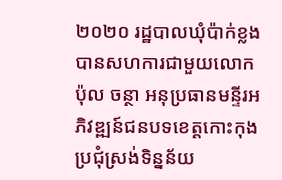២០២០ រដ្ឋបាលឃុំប៉ាក់ខ្លង បានសហការជាមួយលោក ប៉ុល ចន្ថា អនុប្រធានមន្ទីរអភិវឌ្ឍន៍ជនបទខេត្តកោះកុង ប្រជុំស្រង់ទិន្នន័យ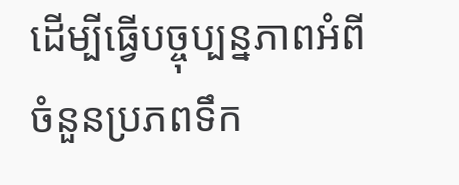ដើម្បីធ្វើបច្ចុប្បន្នភាពអំពីចំនួនប្រភពទឹក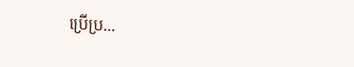ប្រើប្រ...